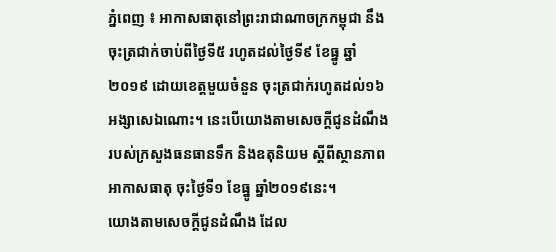ភ្នំពេញ ៖ អាកាសធាតុនៅព្រះរាជាណាចក្រកម្ពុជា នឹងចុះត្រជាក់ចាប់ពីថ្ងៃទី៥ រហូតដល់ថ្ងៃទី៩ ខែធ្នូ ឆ្នាំ២០១៩ ដោយខេត្តមួយចំនួន ចុះត្រជាក់រហូតដល់១៦អង្សាសេឯណោះ។ នេះបើយោងតាមសេចក្ដីជូនដំណឹងរបស់ក្រសួងធនធានទឹក និងឧតុនិយម ស្ដីពីស្ថានភាពអាកាសធាតុ ចុះថ្ងៃទី១ ខែធ្នូ ឆ្នាំ២០១៩នេះ។
យោងតាមសេចក្ដីជូនដំណឹង ដែល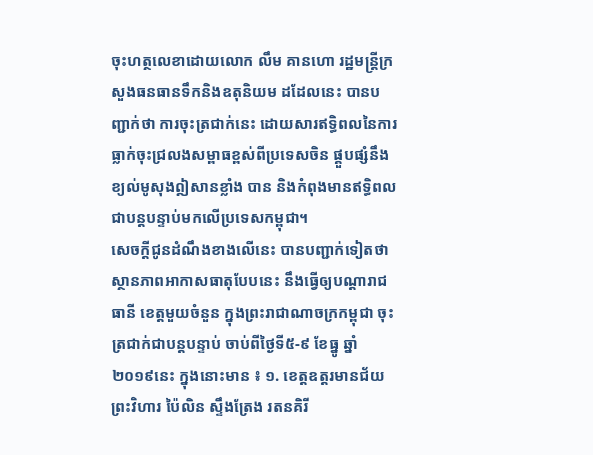ចុះហត្ថលេខាដោយលោក លឹម គានហោ រដ្ឋមន្ត្រីក្រសួងធនធានទឹកនិងឧតុនិយម ដដែលនេះ បានបញ្ជាក់ថា ការចុះត្រជាក់នេះ ដោយសារឥទ្ធិពលនៃការធ្លាក់ចុះជ្រលងសម្ពាធខ្ពស់ពីប្រទេសចិន ផ្គួបផ្សំនឹងខ្យល់មូសុងឦសានខ្លាំង បាន និងកំពុងមានឥទ្ធិពលជាបន្តបន្ទាប់មកលើប្រទេសកម្ពុជា។
សេចក្ដីជូនដំណឹងខាងលើនេះ បានបញ្ជាក់ទៀតថា ស្ថានភាពអាកាសធាតុបែបនេះ នឹងធ្វើឲ្យបណ្ដារាជធានី ខេត្តមួយចំនួន ក្នុងព្រះរាជាណាចក្រកម្ពុជា ចុះត្រជាក់ជាបន្តបន្ទាប់ ចាប់ពីថ្ងៃទី៥-៩ ខែធ្នូ ឆ្នាំ២០១៩នេះ ក្នុងនោះមាន ៖ ១. ខេត្តឧត្តរមានជ័យ ព្រះវិហារ ប៉ៃលិន ស្ទឹងត្រែង រតនគិរី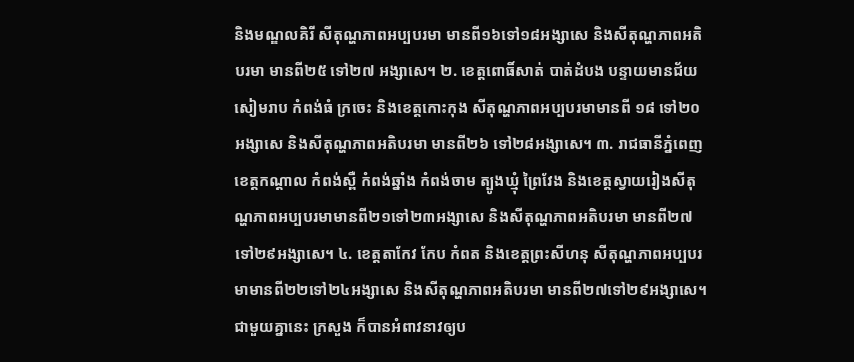និងមណ្ឌលគិរី សីតុណ្ហភាពអប្បបរមា មានពី១៦ទៅ១៨អង្សាសេ និងសីតុណ្ហភាពអតិបរមា មានពី២៥ ទៅ២៧ អង្សាសេ។ ២. ខេត្តពោធិ៍សាត់ បាត់ដំបង បន្ទាយមានជ័យ សៀមរាប កំពង់ធំ ក្រចេះ និងខេត្តកោះកុង សីតុណ្ហភាពអប្បបរមាមានពី ១៨ ទៅ២០អង្សាសេ និងសីតុណ្ហភាពអតិបរមា មានពី២៦ ទៅ២៨អង្សាសេ។ ៣. រាជធានីភ្នំពេញ ខេត្តកណ្ដាល កំពង់ស្ពឺ កំពង់ឆ្នាំង កំពង់ចាម ត្បូងឃ្មុំ ព្រៃវែង និងខេត្តស្វាយរៀងសីតុណ្ហភាពអប្បបរមាមានពី២១ទៅ២៣អង្សាសេ និងសីតុណ្ហភាពអតិបរមា មានពី២៧ទៅ២៩អង្សាសេ។ ៤. ខេត្តតាកែវ កែប កំពត និងខេត្តព្រះសីហនុ សីតុណ្ហភាពអប្បបរមាមានពី២២ទៅ២៤អង្សាសេ និងសីតុណ្ហភាពអតិបរមា មានពី២៧ទៅ២៩អង្សាសេ។
ជាមួយគ្នានេះ ក្រសួង ក៏បានអំពាវនាវឲ្យប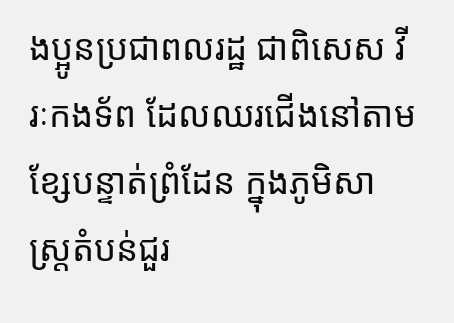ងប្អូនប្រជាពលរដ្ឋ ជាពិសេស វីរៈកងទ័ព ដែលឈរជើងនៅតាមខ្សែបន្ទាត់ព្រំដែន ក្នុងភូមិសាស្ត្រតំបន់ជួរ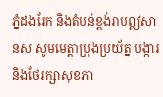ភ្នំដងរែក និងតំបន់ខ្ពង់រាបឦសានស សូមមេត្តាប្រុងប្រយ័ត្ន បង្ការ និងថែរក្សាសុខភា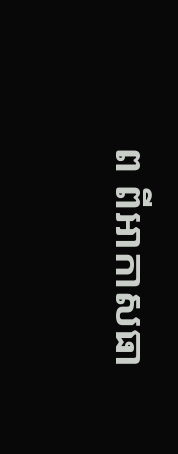ព ពីអាកាសធា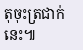តុចុះត្រជាក់នេះ៕